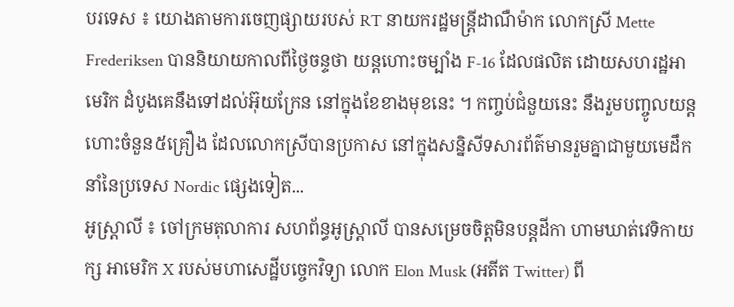បរទេស ៖ យោងតាមការចេញផ្សាយរបស់ RT នាយករដ្ឋមន្ត្រីដាណឺម៉ាក លោកស្រី Mette Frederiksen បាននិយាយកាលពីថ្ងៃចន្ទថា យន្តហោះចម្បាំង F-16 ដែលផលិត ដោយសហរដ្ឋអាមេរិក ដំបូងគេនឹងទៅដល់អ៊ុយក្រែន នៅក្នុងខែខាងមុខនេះ ។ កញ្ចប់ជំនួយនេះ នឹងរួមបញ្ចូលយន្តហោះចំនួន៥គ្រឿង ដែលលោកស្រីបានប្រកាស នៅក្នុងសន្និសីទសារព័ត៌មានរួមគ្នាជាមួយមេដឹកនាំនៃប្រទេស Nordic ផ្សេងទៀត...
អូស្ត្រាលី ៖ ចៅក្រមតុលាការ សហព័ន្ធអូស្ត្រាលី បានសម្រេចចិត្តមិនបន្តដីកា ហាមឃាត់វេទិកាយក្ស អាមេរិក X របស់មហាសេដ្ឋីបច្ចេកវិទ្យា លោក Elon Musk (អតីត Twitter) ពី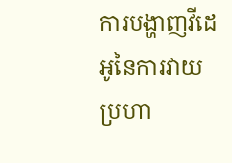ការបង្ហាញវីដេអូនៃការវាយប្រហា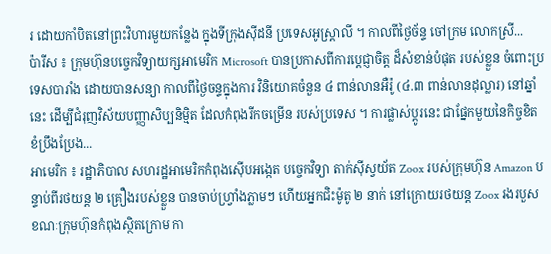រ ដោយកាំបិតនៅព្រះវិហារមួយកន្លែង ក្នុងទីក្រុងស៊ីដនី ប្រទេសអូស្ត្រាលី ។ កាលពីថ្ងៃច័ន្ទ ចៅក្រម លោកស្រី...
ប៉ារីស ៖ ក្រុមហ៊ុនបច្ចេកវិទ្យាយក្សអាមេរិក Microsoft បានប្រកាសពីការប្តេជ្ញាចិត្ត ដ៏សំខាន់បំផុត របស់ខ្លួន ចំពោះប្រទេសបារាំង ដោយបានសន្យា កាលពីថ្ងៃចន្ទក្នុងការ វិនិយោគចំនួន ៤ ពាន់លានអឺរ៉ូ (៤.៣ ពាន់លានដុល្លារ) នៅឆ្នាំនេះ ដើម្បីជំរុញវិស័យបញ្ញាសិប្បនិម្មិត ដែលកំពុងរីកចម្រើន របស់ប្រទេស ។ ការផ្លាស់ប្តូរនេះ ជាផ្នែកមួយនៃកិច្ចខិតខំប្រឹងប្រែង...
អាមេរិក ៖ រដ្ឋាភិបាល សហរដ្ឋអាមេរិកកំពុងស៊ើបអង្កេត បច្ចេកវិទ្យា តាក់ស៊ីស្វយ័ត Zoox របស់ក្រុមហ៊ុន Amazon បន្ទាប់ពីរថយន្ត ២ គ្រឿងរបស់ខ្លួន បានចាប់ហ្វ្រាំងភ្លាមៗ ហើយអ្នកជិះម៉ូតូ ២ នាក់ នៅក្រោយរថយន្ត Zoox រងរបួស ខណៈក្រុមហ៊ុនកំពុងស្ថិតក្រោម កា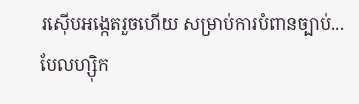រស៊ើបអង្កេតរួចហើយ សម្រាប់ការបំពានច្បាប់...
បែលហ្ស៊ិក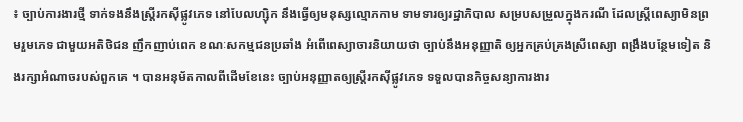៖ ច្បាប់ការងារថ្មី ទាក់ទងនឹងស្ត្រីរកស៊ីផ្លូវភេទ នៅបែលហ្ស៊ិក នឹងធ្វើឲ្យមនុស្សល្មោភកាម ទាមទារឲ្យរដ្ឋាភិបាល សម្របសម្រួលក្នុងករណី ដែលស្ត្រីពេស្យាមិនព្រមរួមភេទ ជាមួយអតិថិជន ញឹកញាប់ពេក ខណៈសកម្មជនប្រឆាំង អំពើពេស្យាចារនិយាយថា ច្បាប់នឹងអនុញ្ញាតិ ឲ្យអ្នកគ្រប់គ្រងស្រីពេស្យា ពង្រឹងបន្ថែមទៀត និងរក្សាអំណាចរបស់ពួកគេ ។ បានអនុម័តកាលពីដើមខែនេះ ច្បាប់អនុញ្ញាតឲ្យស្ត្រីរកស៊ីផ្លូវភេទ ទទួលបានកិច្ចសន្យាការងារ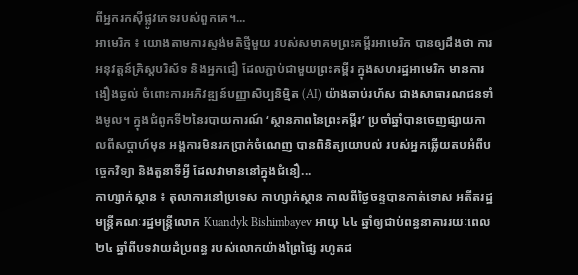ពីអ្នករកស៊ីផ្លូវភេទរបស់ពួកគេ។...
អាមេរិក ៖ យោងតាមការស្ទង់មតិថ្មីមួយ របស់សមាគមព្រះគម្ពីរអាមេរិក បានឲ្យដឹងថា ការអនុវត្តន៍គ្រិស្តបរិស័ទ និងអ្នកជឿ ដែលភ្ជាប់ជាមួយព្រះគម្ពីរ ក្នុងសហរដ្ឋអាមេរិក មានការងឿងឆ្ងល់ ចំពោះការអភិវឌ្ឍន៍បញ្ញាសិប្បនិម្មិត (AI) យ៉ាងឆាប់រហ័ស ជាងសាធារណជនទាំងមូល។ ក្នុងជំពូកទី២នៃរបាយការណ៍ ‘ស្ថានភាពនៃព្រះគម្ពីរ’ ប្រចាំឆ្នាំបានចេញផ្សាយកាលពីសប្តាហ៍មុន អង្គការមិនរកប្រាក់ចំណេញ បានពិនិត្យយោបល់ របស់អ្នកឆ្លើយតបអំពីបច្ចេកវិទ្យា និងតួនាទីអ្វី ដែលវាមាននៅក្នុងជំនឿ...
កាហ្សាក់ស្ថាន ៖ តុលាការនៅប្រទេស កាហ្សាក់ស្ថាន កាលពីថ្ងៃចន្ទបានកាត់ទោស អតីតរដ្ឋមន្ត្រីគណៈរដ្ឋមន្ត្រីលោក Kuandyk Bishimbayev អាយុ ៤៤ ឆ្នាំឲ្យជាប់ពន្ធនាគាររយៈពេល ២៤ ឆ្នាំពីបទវាយដំប្រពន្ធ របស់លោកយ៉ាងព្រៃផ្សៃ រហូតដ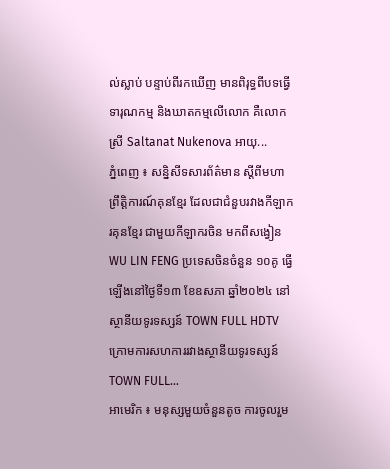ល់ស្លាប់ បន្ទាប់ពីរកឃើញ មានពិរុទ្ធពីបទធ្វើទារុណកម្ម និងឃាតកម្មលើលោក គឺលោកស្រី Saltanat Nukenova អាយុ...
ភ្នំពេញ ៖ សន្និសីទសារព័ត៌មាន ស្តីពីមហាព្រឹត្តិការណ៍គុនខ្មែរ ដែលជាជំនួបរវាងកីឡាករគុនខ្មែរ ជាមួយកីឡាករចិន មកពីសង្វៀន WU LIN FENG ប្រទេសចិនចំនួន ១០គូ ធ្វើឡើងនៅថ្ងៃទី១៣ ខែឧសភា ឆ្នាំ២០២៤ នៅស្ថានីយទូរទស្សន៍ TOWN FULL HDTV ក្រោមការសហការរវាងស្ថានីយទូរទស្សន៍ TOWN FULL...
អាមេរិក ៖ មនុស្សមួយចំនួនតូច ការចូលរួម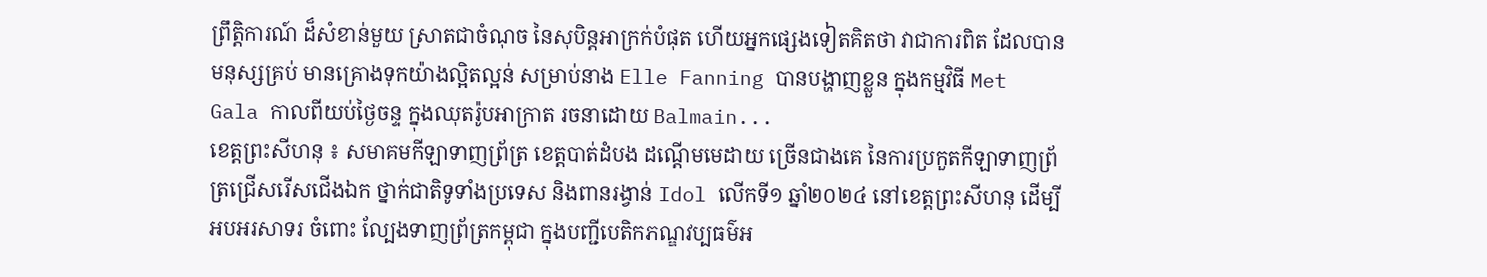ព្រឹត្តិការណ៍ ដ៏សំខាន់មួយ ស្រាតជាចំណុច នៃសុបិន្តអាក្រក់បំផុត ហើយអ្នកផ្សេងទៀតគិតថា វាជាការពិត ដែលបានមនុស្សគ្រប់ មានគ្រោងទុកយ៉ាងល្អិតល្អន់ សម្រាប់នាង Elle Fanning បានបង្ហាញខ្លួន ក្នុងកម្មវិធី Met Gala កាលពីយប់ថ្ងៃចន្ទ ក្នុងឈុតរ៉ូបអាក្រាត រចនាដោយ Balmain...
ខេត្តព្រះសីហនុ ៖ សមាគមកីឡាទាញព្រ័ត្រ ខេត្តបាត់ដំបង ដណ្តើមមេដាយ ច្រើនជាងគេ នៃការប្រកួតកីឡាទាញព្រ័ត្រជ្រើសរើសជើងឯក ថ្នាក់ជាតិទូទាំងប្រទេស និងពានរង្វាន់ Idol លើកទី១ ឆ្នាំ២០២៤ នៅខេត្តព្រះសីហនុ ដើម្បីអបអរសាទរ ចំពោះ ល្បែងទាញព្រ័ត្រកម្ពុជា ក្នុងបញ្ជីបេតិកភណ្ឌវប្បធម៌អ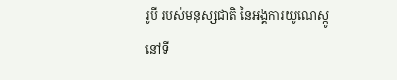រូបី របស់មនុស្សជាតិ នៃអង្គការយូណេស្កូ នៅទី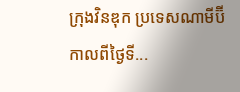ក្រុងវិនឌុក ប្រទេសណាមីប៊ី កាលពីថ្ងៃទី...